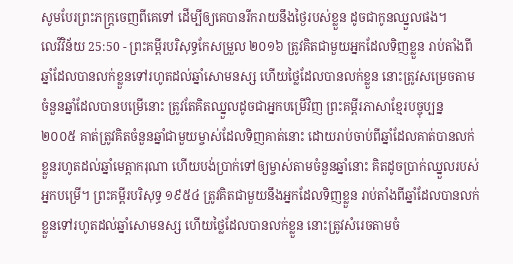សូមបែរព្រះភក្ត្រចេញពីគេទៅ ដើម្បីឲ្យគេបានរីករាយនឹងថ្ងៃរបស់ខ្លួន ដូចជាកូនឈ្នួលផង។
លេវីវិន័យ 25:50 - ព្រះគម្ពីរបរិសុទ្ធកែសម្រួល ២០១៦ ត្រូវគិតជាមួយអ្នកដែលទិញខ្លួន រាប់តាំងពីឆ្នាំដែលបានលក់ខ្លួនទៅរហូតដល់ឆ្នាំសោមនស្ស ហើយថ្លៃដែលបានលក់ខ្លួន នោះត្រូវសម្រេចតាមចំនួនឆ្នាំដែលបានបម្រើនោះ ត្រូវតែគិតឈ្នួលដូចជាអ្នកបម្រើវិញ ព្រះគម្ពីរភាសាខ្មែរបច្ចុប្បន្ន ២០០៥ គាត់ត្រូវគិតចំនួនឆ្នាំជាមួយម្ចាស់ដែលទិញគាត់នោះ ដោយរាប់ចាប់ពីឆ្នាំដែលគាត់បានលក់ខ្លួនរហូតដល់ឆ្នាំមេត្តាករុណា ហើយបង់ប្រាក់ទៅឲ្យម្ចាស់តាមចំនួនឆ្នាំនោះ គិតដូចប្រាក់ឈ្នួលរបស់អ្នកបម្រើ។ ព្រះគម្ពីរបរិសុទ្ធ ១៩៥៤ ត្រូវគិតជាមួយនឹងអ្នកដែលទិញខ្លួន រាប់តាំងពីឆ្នាំដែលបានលក់ខ្លួនទៅរហូតដល់ឆ្នាំសោមនស្ស ហើយថ្លៃដែលបានលក់ខ្លួន នោះត្រូវសំរេចតាមចំ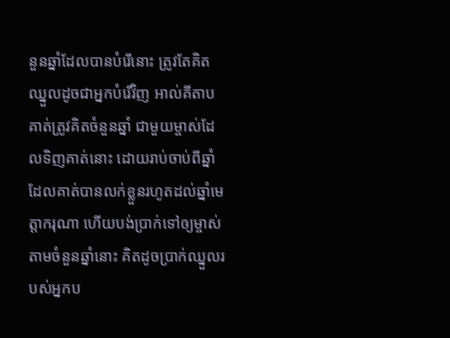នួនឆ្នាំដែលបានបំរើនោះ ត្រូវតែគិតឈ្នួលដូចជាអ្នកបំរើវិញ អាល់គីតាប គាត់ត្រូវគិតចំនួនឆ្នាំ ជាមួយម្ចាស់ដែលទិញគាត់នោះ ដោយរាប់ចាប់ពីឆ្នាំដែលគាត់បានលក់ខ្លួនរហូតដល់ឆ្នាំមេត្តាករុណា ហើយបង់ប្រាក់ទៅឲ្យម្ចាស់តាមចំនួនឆ្នាំនោះ គិតដូចប្រាក់ឈ្នួលរបស់អ្នកប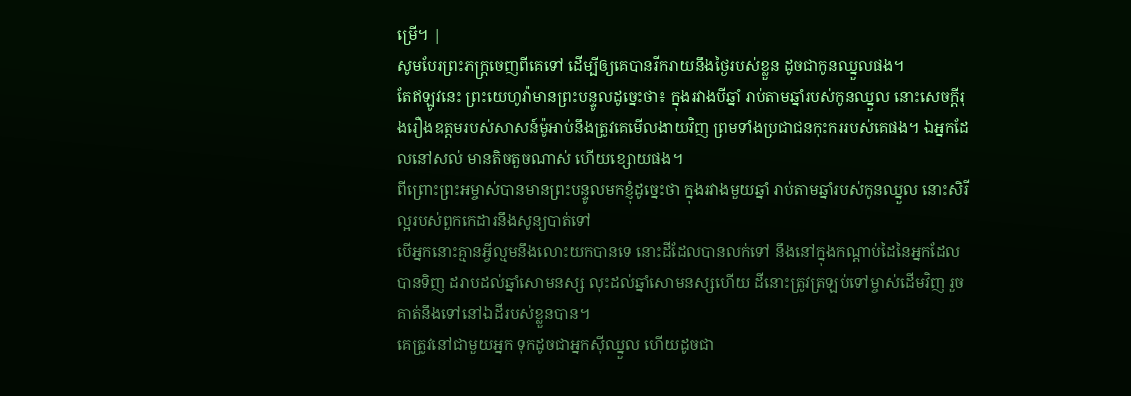ម្រើ។ |
សូមបែរព្រះភក្ត្រចេញពីគេទៅ ដើម្បីឲ្យគេបានរីករាយនឹងថ្ងៃរបស់ខ្លួន ដូចជាកូនឈ្នួលផង។
តែឥឡូវនេះ ព្រះយេហូវ៉ាមានព្រះបន្ទូលដូច្នេះថា៖ ក្នុងរវាងបីឆ្នាំ រាប់តាមឆ្នាំរបស់កូនឈ្នួល នោះសេចក្ដីរុងរឿងឧត្តមរបស់សាសន៍ម៉ូអាប់នឹងត្រូវគេមើលងាយវិញ ព្រមទាំងប្រជាជនកុះកររបស់គេផង។ ឯអ្នកដែលនៅសល់ មានតិចតួចណាស់ ហើយខ្សោយផង។
ពីព្រោះព្រះអម្ចាស់បានមានព្រះបន្ទូលមកខ្ញុំដូច្នេះថា ក្នុងរវាងមួយឆ្នាំ រាប់តាមឆ្នាំរបស់កូនឈ្នួល នោះសិរីល្អរបស់ពួកកេដារនឹងសូន្យបាត់ទៅ
បើអ្នកនោះគ្មានអ្វីល្មមនឹងលោះយកបានទេ នោះដីដែលបានលក់ទៅ នឹងនៅក្នុងកណ្ដាប់ដៃនៃអ្នកដែលបានទិញ ដរាបដល់ឆ្នាំសោមនស្ស លុះដល់ឆ្នាំសោមនស្សហើយ ដីនោះត្រូវត្រឡប់ទៅម្ចាស់ដើមវិញ រួចគាត់នឹងទៅនៅឯដីរបស់ខ្លួនបាន។
គេត្រូវនៅជាមួយអ្នក ទុកដូចជាអ្នកស៊ីឈ្នួល ហើយដូចជា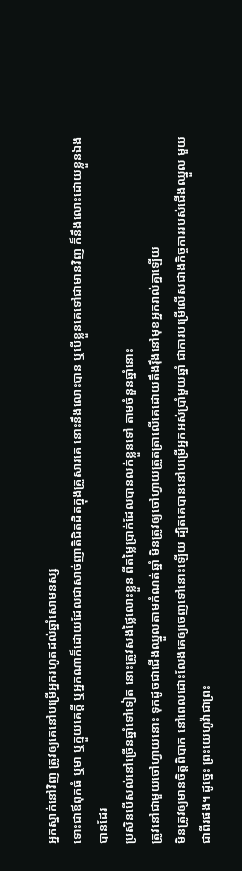អ្នកស្នាក់នៅវិញ ត្រូវឲ្យគេនៅបម្រើអ្នករហូតដល់ឆ្នាំសោមនស្ស
ទោះជាឪពុកធំ ឬមា ឬក្មួយគេក្តី ឬអ្នកណាក៏ដោយដែលជាសាច់ញាតិជិតដិតក្នុងគ្រួសារគេ នោះនឹងលោះបាន ឬបើខ្លួនគេទៅជាមានវិញ ក៏នឹងលោះដោយខ្លួនឯងបានដែរ
ប្រសិនបើសល់នៅច្រើនឆ្នាំទៅទៀត នោះត្រូវសងថ្លៃលោះខ្លួន ពីតម្លៃប្រាក់ដែលបានលក់ខ្លួនទៅ តាមចំនួនឆ្នាំនោះ
ត្រូវនៅជាមួយចៅហ្វាយនោះ ទុកដូចជាជើងឈ្នួលតាមកំណត់ឆ្នាំ មិនត្រូវឲ្យចៅហ្វាយត្រួតត្រាលើគេដោយតឹងរ៉ឹងនៅមុខអ្នករាល់គ្នាឡើយ
មិនត្រូវឲ្យមានចិត្តពិបាក នៅពេលដោះលែងគេឲ្យចេញទៅនោះឡើយ ដ្បិតគេបាននៅបម្រើអ្នកអស់ប្រាំមួយឆ្នាំ ជាការបម្រើលើសជាងកិច្ចការរបស់ជើងឈ្នួល មួយជាពីរផង។ ដូច្នេះ ព្រះយេហូវ៉ាជាព្រះ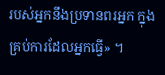របស់អ្នកនឹងប្រទានពរអ្នក ក្នុងគ្រប់ការដែលអ្នកធ្វើ» ។